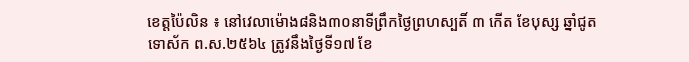ខេត្តប៉ៃលិន ៖ នៅវេលាម៉ោង៨និង៣០នាទីព្រឹកថ្ងៃព្រហស្បតិ៍ ៣ កើត ខែបុស្ស ឆ្នាំជូត ទោស័ក ព.ស.២៥៦៤ ត្រូវនឹងថ្ងៃទី១៧ ខែ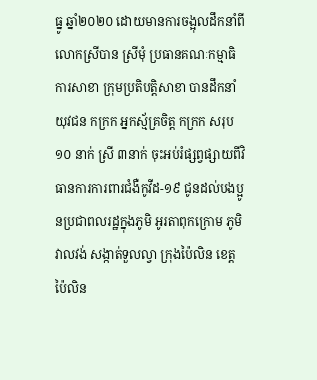ធ្នូ ឆ្នាំ២០២០ ដោយមានការចង្អុលដឹកនាំពីលោកស្រីបាន ស្រីមុំ ប្រធានគណៈកម្មាធិការសាខា ក្រុមប្រតិបត្តិសាខា បានដឹកនាំ យុវជន កក្រក អ្នកស្ម័គ្រចិត្ត កក្រក សរុប ១០ នាក់ ស្រី ៣នាក់ ចុះអប់រំផ្សព្វផ្សាយពីវិធានការការពារជំងឺកូវីដ-១៩ ជូនដល់បងប្អូនប្រជាពលរដ្ឋក្នុងភូមិ អូរតាពុកក្រោម ភូមិវាលវង់ សង្កាត់ទួលល្វា ក្រុងប៉ៃលិន ខេត្តប៉ៃលិន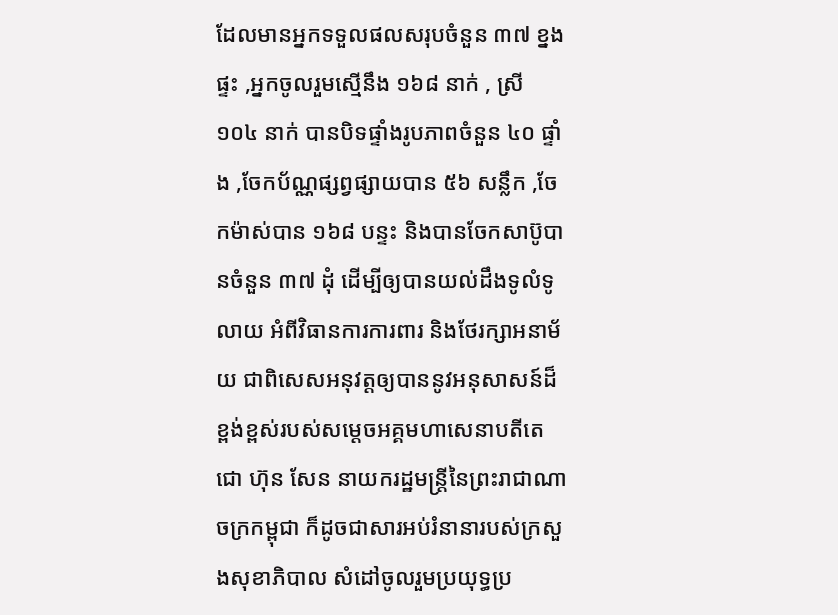ដែលមានអ្នកទទួលផលសរុបចំនួន ៣៧ ខ្នងផ្ទះ ,អ្នកចូលរួមស្មើនឹង ១៦៨ នាក់ , ស្រី ១០៤ នាក់ បានបិទផ្ទាំងរូបភាពចំនួន ៤០ ផ្ទាំង ,ចែកប័ណ្ណផ្សព្វផ្សាយបាន ៥៦ សន្លឹក ,ចែកម៉ាស់បាន ១៦៨ បន្ទះ និងបានចែកសាប៊ូបានចំនួន ៣៧ ដុំ ដើម្បីឲ្យបានយល់ដឹងទូលំទូលាយ អំពីវិធានការការពារ និងថែរក្សាអនាម័យ ជាពិសេសអនុវត្តឲ្យបាននូវអនុសាសន៍ដ៏ខ្ពង់ខ្ពស់របស់សម្តេចអគ្គមហាសេនាបតីតេជោ ហ៊ុន សែន នាយករដ្ឋមន្ត្រីនៃព្រះរាជាណាចក្រកម្ពុជា ក៏ដូចជាសារអប់រំនានារបស់ក្រសួងសុខាភិបាល សំដៅចូលរួមប្រយុទ្ធប្រ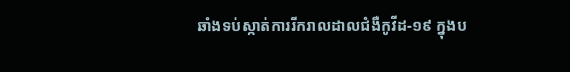ឆាំងទប់ស្កាត់ការរីករាលដាលជំងឺកូវីដ-១៩ ក្នុងប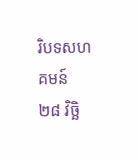រិបទសហគមន៍ ២៨ វិច្ឆិ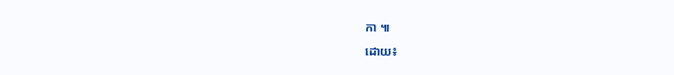កា ៕
ដោយ៖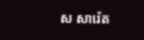ស សារ៉េត